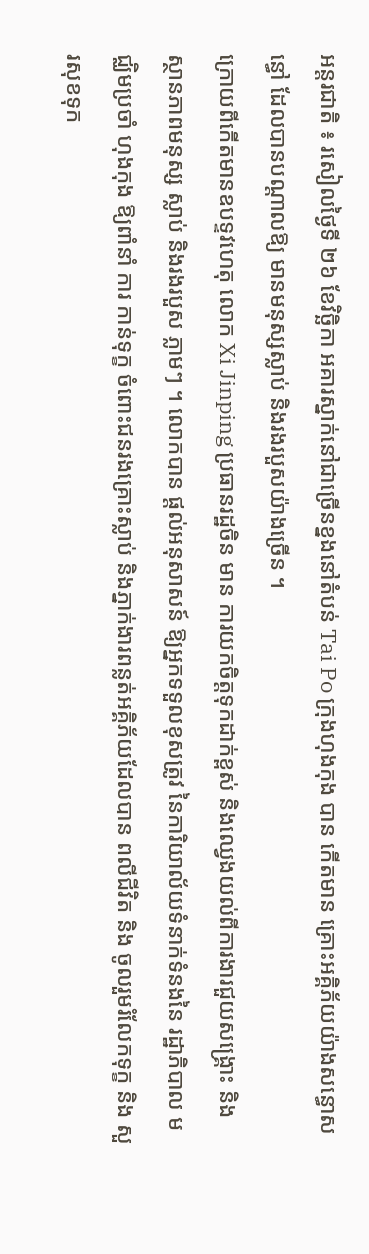អន្តរជាតិ ៖ រសៀលថ្ងៃទី ២៦ ខែវិច្ឆិកា អគារស្នាក់នៅជាច្រើនខ្នងនៅតំបន់ Tai Po ក្រុងហុងកុង បាន កើតមាន គ្រោះអគ្គិភ័យយ៉ាងសន្ធោសន្ធៅ ដែលបានបណ្តាលឱ្យ មានមនុស្សស្លាប់ និងរងរបួសយ៉ាងច្រើន ។
ក្រោយពីកើតមានឧបទ្ទវហេតុ លោក Xi Jinping ប្រធានរដ្ឋចិន មាន ការយកចិត្តទុកដាក់ខ្ពស់ និងឈ្វេងយល់ពីការងារជួយសង្គ្រោះ និង ស្ថានភាពមនុស្ស ស្លាប់ និងរងរបួស ភ្លាមៗ ។ លោកបាន ផ្តល់អនុសាសន៍ ឱ្យអ្នកទទួលខុសត្រូវ នៃការិយាល័យទំនាក់ទំនងនៃ រដ្ឋាភិបាល មជ្ឈិមប្រចាំ ហុងកុង ឱ្យពាំនាំ ការ កាន់ទុក្ខ ចំពោះជនរងគ្រោះស្លាប់ និងភ្នាក់ងារពន្លត់អគ្គិភ័យដែលបាន ពលីជីវិត និង ចូលរួមរំលែកទុក្ខ និង សួរសុខទុក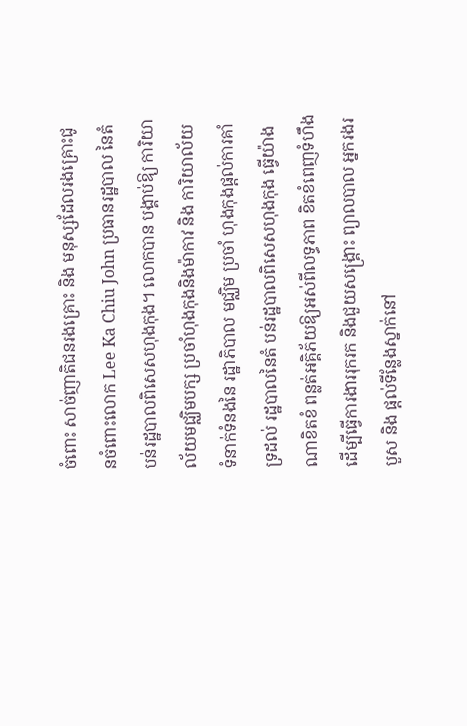ចំពោះ សាច់ញាតិជនរងគ្រោះ និង មនុស្សដែលរងគ្រោះជូនចំពោះលោក Lee Ka Chiu John ប្រធានរដ្ឋបាល នៃតំបន់រដ្ឋបាលពិសេសហុងកុង។ លោកបាន បង្គាប់ឱ្យ ការិយាល័យមជ្ឈិមបក្ស ប្រចាំហុងកុងនិងម៉ាកាវ និង ការិយាល័យទំនាក់ទំនងនៃ រដ្ឋាភិបាល មជ្ឈិម ប្រចាំ ហុងកុងផ្តល់ការគាំទ្រដល់ រដ្ឋបាលនៃតំ បន់រដ្ឋបាលពិសេសហុងកុង ធ្វើយ៉ាងណាខិតខំ ពន្លត់អគ្គិភ័យឱ្យអស់ពីលទ្ធភាព ខិតខំពេញទំហឹង ដើម្បីធ្វើការងាររុករក និងជួយសង្គ្រោះ ព្យាលបាល អ្នករងរបួស និង ផ្តល់ទីន្លែងស្នាក់នៅ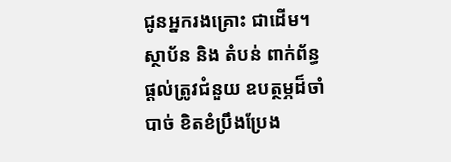ជូនអ្នករងគ្រោះ ជាដើម។ ស្ថាប័ន និង តំបន់ ពាក់ព័ន្ធផ្តល់ត្រូវជំនួយ ឧបត្ថម្ភដ៏ចាំបាច់ ខិតខំប្រឹងប្រែង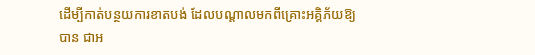ដើម្បីកាត់បន្ថយការខាតបង់ ដែលបណ្តាលមកពីគ្រោះអគ្គិភ័យឱ្យបាន ជាអ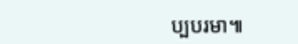ប្បបរមា៕